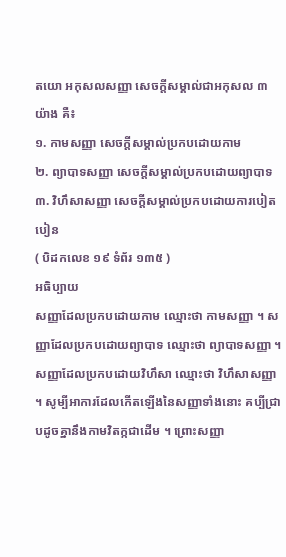តយោ អកុសលសញ្ញា សេចក្តីសម្គាល់ជាអកុសល ៣ យ៉ាង គឺ៖
១. កាមសញ្ញា សេចក្តីសម្គាល់ប្រកបដោយកាម
២. ព្យាបាទសញ្ញា សេចក្តីសម្គាល់ប្រកបដោយព្យាបាទ
៣. វិហឹសាសញ្ញា សេចក្តីសម្គាល់ប្រកបដោយការបៀតបៀន
( បិដកលេខ ១៩ ទំព័រ ១៣៥ )
អធិប្បាយ
សញ្ញាដែលប្រកបដោយកាម ឈ្មោះថា កាមសញ្ញា ។ សញ្ញាដែលប្រកបដោយព្យាបាទ ឈ្មោះថា ព្យាបាទសញ្ញា ។ សញ្ញាដែលប្រកបដោយវិហឹសា ឈ្មោះថា វិហឹសាសញ្ញា ។ សូម្បីអាការដែលកើតឡើងនៃសញ្ញាទាំងនោះ គប្បីជ្រាបដូចគ្នានឹងកាមវិតក្កជាដើម ។ ព្រោះសញ្ញា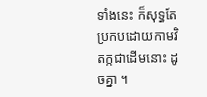ទាំងនេះ ក៏សុទ្ធតែប្រកបដោយកាមវិតក្កជាដើមនោះ ដូចគ្នា ។